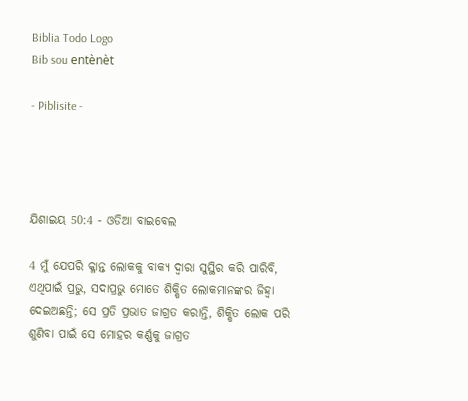Biblia Todo Logo
Bib sou entènèt

- Piblisite -




ଯିଶାଇୟ 50:4 - ଓଡିଆ ବାଇବେଲ

4 ମୁଁ ଯେପରି କ୍ଳାନ୍ତ ଲୋକକୁ ବାକ୍ୟ ଦ୍ୱାରା ସୁସ୍ଥିର କରି ପାରିବି, ଏଥିପାଇଁ ପ୍ରଭୁ, ସଦାପ୍ରଭୁ ମୋତେ ଶିକ୍ଷିତ ଲୋକମାନଙ୍କର ଜିହ୍ୱା ଦେଇଅଛନ୍ତି; ସେ ପ୍ରତି ପ୍ରଭାତ ଜାଗ୍ରତ କରାନ୍ତି, ଶିକ୍ଷିତ ଲୋକ ପରି ଶୁଣିବା ପାଇଁ ସେ ମୋହର କର୍ଣ୍ଣକୁ ଜାଗ୍ରତ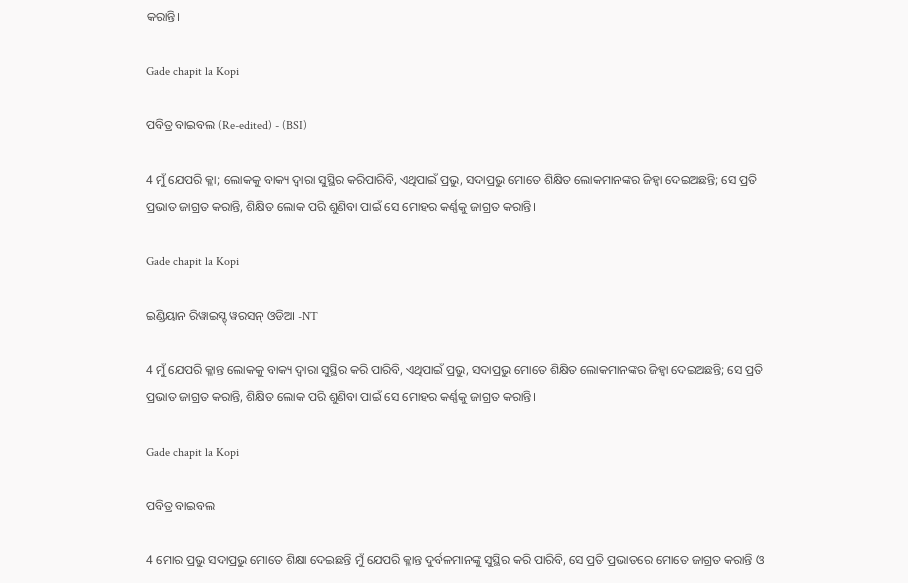କରାନ୍ତି।

Gade chapit la Kopi

ପବିତ୍ର ବାଇବଲ (Re-edited) - (BSI)

4 ମୁଁ ଯେପରି କ୍ଳା; ଲୋକକୁ ବାକ୍ୟ ଦ୍ଵାରା ସୁସ୍ଥିର କରିପାରିବି, ଏଥିପାଇଁ ପ୍ରଭୁ, ସଦାପ୍ରଭୁ ମୋତେ ଶିକ୍ଷିତ ଲୋକମାନଙ୍କର ଜିହ୍ଵା ଦେଇଅଛନ୍ତି; ସେ ପ୍ରତି ପ୍ରଭାତ ଜାଗ୍ରତ କରାନ୍ତି, ଶିକ୍ଷିତ ଲୋକ ପରି ଶୁଣିବା ପାଇଁ ସେ ମୋହର କର୍ଣ୍ଣକୁ ଜାଗ୍ରତ କରାନ୍ତି।

Gade chapit la Kopi

ଇଣ୍ଡିୟାନ ରିୱାଇସ୍ଡ୍ ୱରସନ୍ ଓଡିଆ -NT

4 ମୁଁ ଯେପରି କ୍ଳାନ୍ତ ଲୋକକୁ ବାକ୍ୟ ଦ୍ୱାରା ସୁସ୍ଥିର କରି ପାରିବି, ଏଥିପାଇଁ ପ୍ରଭୁ, ସଦାପ୍ରଭୁ ମୋତେ ଶିକ୍ଷିତ ଲୋକମାନଙ୍କର ଜିହ୍ୱା ଦେଇଅଛନ୍ତି; ସେ ପ୍ରତି ପ୍ରଭାତ ଜାଗ୍ରତ କରାନ୍ତି, ଶିକ୍ଷିତ ଲୋକ ପରି ଶୁଣିବା ପାଇଁ ସେ ମୋହର କର୍ଣ୍ଣକୁ ଜାଗ୍ରତ କରାନ୍ତି।

Gade chapit la Kopi

ପବିତ୍ର ବାଇବଲ

4 ମୋର ପ୍ରଭୁ ସଦାପ୍ରଭୁ ମୋତେ ଶିକ୍ଷା ଦେଇଛନ୍ତି ମୁଁ ଯେପରି କ୍ଳାନ୍ତ ଦୁର୍ବଳମାନଙ୍କୁ ସୁସ୍ଥିର କରି ପାରିବି, ସେ ପ୍ରତି ପ୍ରଭାତରେ ମୋତେ ଜାଗ୍ରତ କରାନ୍ତି ଓ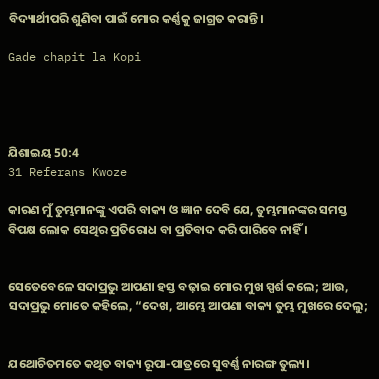ବିଦ୍ୟାର୍ଥୀପରି ଶୁଣିବା ପାଇଁ ମୋର କର୍ଣ୍ଣକୁ ଜାଗ୍ରତ କରାନ୍ତି।

Gade chapit la Kopi




ଯିଶାଇୟ 50:4
31 Referans Kwoze

କାରଣ ମୁଁ ତୁମ୍ଭମାନଙ୍କୁ ଏପରି ବାକ୍ୟ ଓ ଜ୍ଞାନ ଦେବି ଯେ, ତୁମ୍ଭମାନଙ୍କର ସମସ୍ତ ବିପକ୍ଷ ଲୋକ ସେଥିର ପ୍ରତିରୋଧ ବା ପ୍ରତିବାଦ କରି ପାରିବେ ନାହିଁ ।


ସେତେବେଳେ ସଦାପ୍ରଭୁ ଆପଣା ହସ୍ତ ବଢ଼ାଇ ମୋର ମୁଖ ସ୍ପର୍ଶ କଲେ; ଆଉ, ସଦାପ୍ରଭୁ ମୋତେ କହିଲେ, “ଦେଖ, ଆମ୍ଭେ ଆପଣା ବାକ୍ୟ ତୁମ୍ଭ ମୁଖରେ ଦେଲୁ;


ଯଥୋଚିତମତେ କଥିତ ବାକ୍ୟ ରୂପା-ପାତ୍ରରେ ସୁବର୍ଣ୍ଣ ନାରଙ୍ଗ ତୁଲ୍ୟ।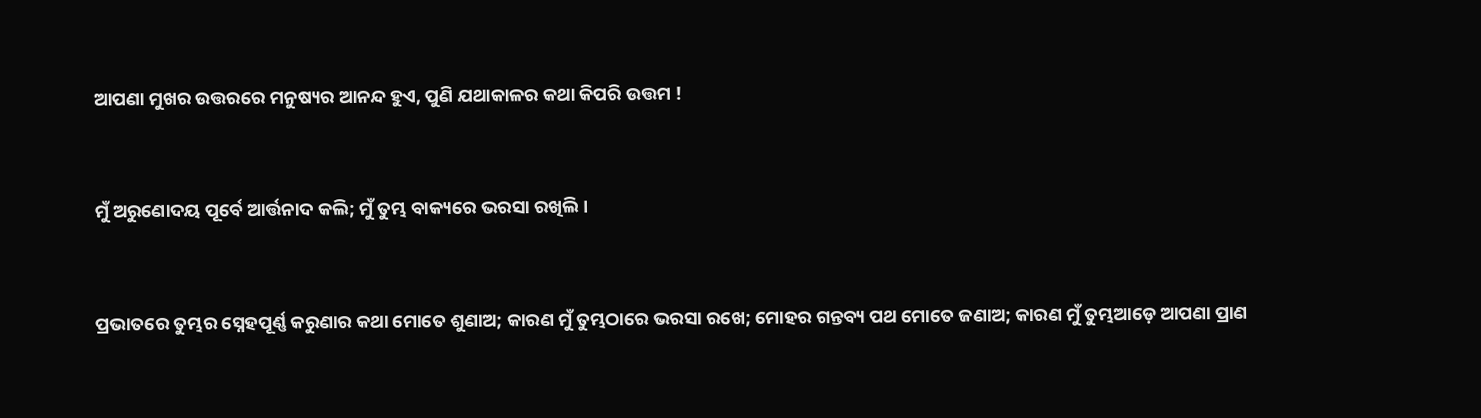ଆପଣା ମୁଖର ଉତ୍ତରରେ ମନୁଷ୍ୟର ଆନନ୍ଦ ହୁଏ, ପୁଣି ଯଥାକାଳର କଥା କିପରି ଉତ୍ତମ !


ମୁଁ ଅରୁଣୋଦୟ ପୂର୍ବେ ଆର୍ତ୍ତନାଦ କଲି; ମୁଁ ତୁମ୍ଭ ବାକ୍ୟରେ ଭରସା ରଖିଲି।


ପ୍ରଭାତରେ ତୁମ୍ଭର ସ୍ନେହପୂର୍ଣ୍ଣ କରୁଣାର କଥା ମୋତେ ଶୁଣାଅ; କାରଣ ମୁଁ ତୁମ୍ଭଠାରେ ଭରସା ରଖେ; ମୋହର ଗନ୍ତବ୍ୟ ପଥ ମୋତେ ଜଣାଅ; କାରଣ ମୁଁ ତୁମ୍ଭଆଡ଼େ ଆପଣା ପ୍ରାଣ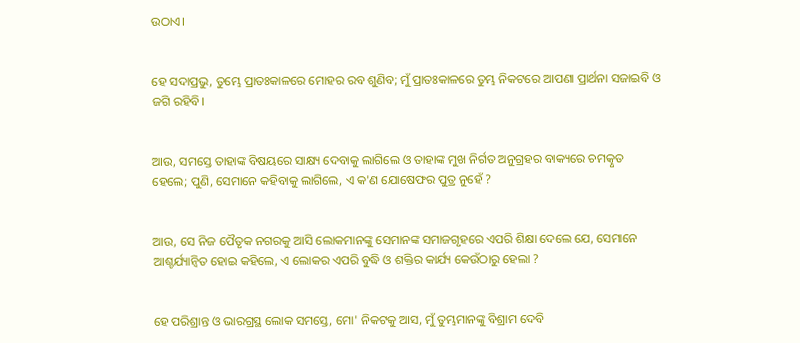ଉଠାଏ।


ହେ ସଦାପ୍ରଭୁ, ତୁମ୍ଭେ ପ୍ରାତଃକାଳରେ ମୋହର ରବ ଶୁଣିବ; ମୁଁ ପ୍ରାତଃକାଳରେ ତୁମ୍ଭ ନିକଟରେ ଆପଣା ପ୍ରାର୍ଥନା ସଜାଇବି ଓ ଜଗି ରହିବି।


ଆଉ, ସମସ୍ତେ ତାହାଙ୍କ ବିଷୟରେ ସାକ୍ଷ୍ୟ ଦେବାକୁ ଲାଗିଲେ ଓ ତାହାଙ୍କ ମୁଖ ନିର୍ଗତ ଅନୁଗ୍ରହର ବାକ୍ୟରେ ଚମତ୍କୃତ ହେଲେ; ପୁଣି, ସେମାନେ କହିବାକୁ ଲାଗିଲେ, ଏ କ'ଣ ଯୋଷେଫର ପୁତ୍ର ନୁହେଁ ?


ଆଉ, ସେ ନିଜ ପୈତୃକ ନଗରକୁ ଆସି ଲୋକମାନଙ୍କୁ ସେମାନଙ୍କ ସମାଜଗୃହରେ ଏପରି ଶିକ୍ଷା ଦେଲେ ଯେ, ସେମାନେ ଆଶ୍ଚର୍ଯ୍ୟାନ୍ୱିତ ହୋଇ କହିଲେ, ଏ ଲୋକର ଏପରି ବୁଦ୍ଧି ଓ ଶକ୍ତିର କାର୍ଯ୍ୟ କେଉଁଠାରୁ ହେଲା ?


ହେ ପରିଶ୍ରାନ୍ତ ଓ ଭାରଗ୍ରସ୍ଥ ଲୋକ ସମସ୍ତେ, ମୋ' ନିକଟକୁ ଆସ, ମୁଁ ତୁମ୍ଭମାନଙ୍କୁ ବିଶ୍ରାମ ଦେବି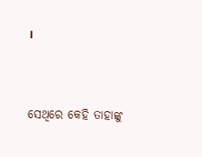।


ସେଥିରେ କେହି ତାହାଙ୍କୁ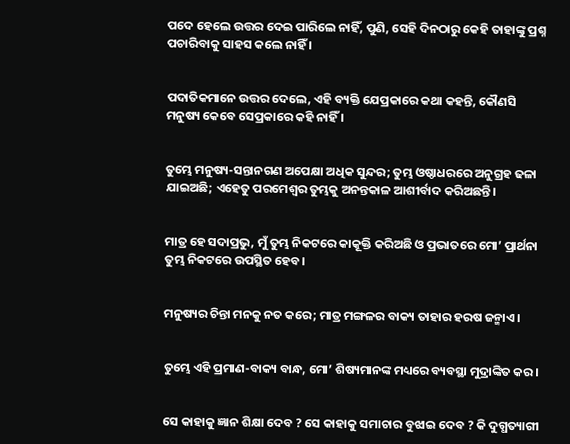ପଦେ ହେଲେ ଉତ୍ତର ଦେଇ ପାରିଲେ ନାହିଁ, ପୁଣି, ସେହି ଦିନଠାରୁ କେହି ତାହାଙ୍କୁ ପ୍ରଶ୍ନ ପଚାରିବାକୁ ସାହସ କଲେ ନାହିଁ ।


ପଦାତିକମାନେ ଉତ୍ତର ଦେଲେ, ଏହି ବ୍ୟକ୍ତି ଯେପ୍ରକାରେ କଥା କହନ୍ତି, କୌଣସି ମନୁଷ୍ୟ କେବେ ସେପ୍ରକାରେ କହି ନାହିଁ ।


ତୁମ୍ଭେ ମନୁଷ୍ୟ-ସନ୍ତାନଗଣ ଅପେକ୍ଷା ଅଧିକ ସୁନ୍ଦର; ତୁମ୍ଭ ଓଷ୍ଠାଧରରେ ଅନୁଗ୍ରହ ଢଳା ଯାଇଅଛି; ଏହେତୁ ପରମେଶ୍ୱର ତୁମ୍ଭକୁ ଅନନ୍ତକାଳ ଆଶୀର୍ବାଦ କରିଅଛନ୍ତି।


ମାତ୍ର ହେ ସଦାପ୍ରଭୁ, ମୁଁ ତୁମ୍ଭ ନିକଟରେ କାକୂକ୍ତି କରିଅଛି ଓ ପ୍ରଭାତରେ ମୋ’ ପ୍ରାର୍ଥନା ତୁମ୍ଭ ନିକଟରେ ଉପସ୍ଥିତ ହେବ।


ମନୁଷ୍ୟର ଚିନ୍ତା ମନକୁ ନତ କରେ; ମାତ୍ର ମଙ୍ଗଳର ବାକ୍ୟ ତାହାର ହରଷ ଜନ୍ମାଏ।


ତୁମ୍ଭେ ଏହି ପ୍ରମାଣ-ବାକ୍ୟ ବାନ୍ଧ, ମୋ’ ଶିଷ୍ୟମାନଙ୍କ ମଧ୍ୟରେ ବ୍ୟବସ୍ଥା ମୁଦ୍ରାଙ୍କିତ କର।


ସେ କାହାକୁ ଜ୍ଞାନ ଶିକ୍ଷା ଦେବ ? ସେ କାହାକୁ ସମାଚାର ବୁଝାଇ ଦେବ ? କି ଦୁଗ୍ଧତ୍ୟାଗୀ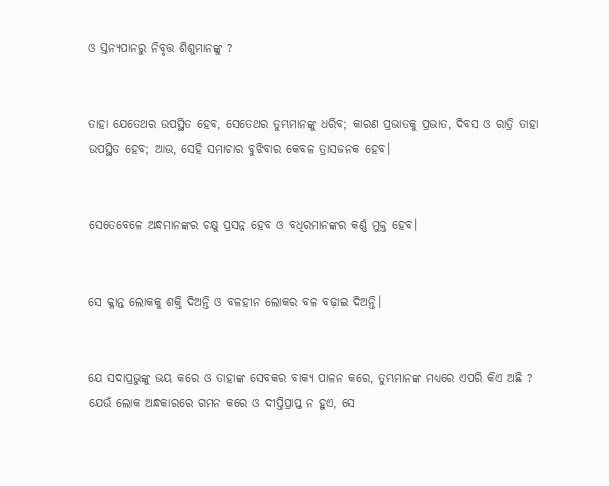ଓ ସ୍ତନ୍ୟପାନରୁ ନିବୃତ୍ତ ଶିଶୁମାନଙ୍କୁ ?


ତାହା ଯେତେଥର ଉପସ୍ଥିତ ହେବ, ସେତେଥର ତୁମ୍ଭମାନଙ୍କୁ ଧରିବ; କାରଣ ପ୍ରଭାତକୁ ପ୍ରଭାତ, ଦିବସ ଓ ରାତ୍ରି ତାହା ଉପସ୍ଥିତ ହେବ; ଆଉ, ସେହି ସମାଚାର ବୁଝିବାର କେବଳ ତ୍ରାସଜନକ ହେବ।


ସେତେବେଳେ ଅନ୍ଧମାନଙ୍କର ଚକ୍ଷୁ ପ୍ରସନ୍ନ ହେବ ଓ ବଧିରମାନଙ୍କର କର୍ଣ୍ଣ ମୁକ୍ତ ହେବ।


ସେ କ୍ଳାନ୍ତ ଲୋକକୁ ଶକ୍ତି ଦିଅନ୍ତି ଓ ବଳହୀନ ଲୋକର ବଳ ବଢ଼ାଇ ଦିଅନ୍ତି।


ଯେ ସଦାପ୍ରଭୁଙ୍କୁ ଭୟ କରେ ଓ ତାହାଙ୍କ ସେବକର ବାକ୍ୟ ପାଳନ କରେ, ତୁମ୍ଭମାନଙ୍କ ମଧ୍ୟରେ ଏପରି କିଏ ଅଛି ? ଯେଉଁ ଲୋକ ଅନ୍ଧକାରରେ ଗମନ କରେ ଓ ଦୀପ୍ତିପ୍ରାପ୍ତ ନ ହୁଏ, ସେ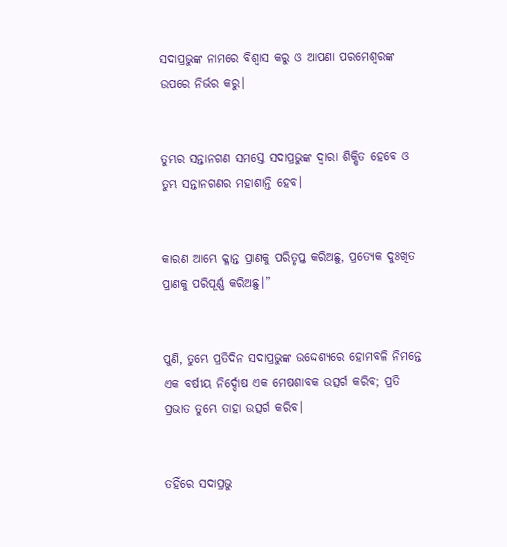ସଦାପ୍ରଭୁଙ୍କ ନାମରେ ବିଶ୍ୱାସ କରୁ ଓ ଆପଣା ପରମେଶ୍ୱରଙ୍କ ଉପରେ ନିର୍ଭର କରୁ।


ତୁମ୍ଭର ସନ୍ତାନଗଣ ସମସ୍ତେ ସଦାପ୍ରଭୁଙ୍କ ଦ୍ୱାରା ଶିକ୍ଷିତ ହେବେ ଓ ତୁମ୍ଭ ସନ୍ତାନଗଣର ମହାଶାନ୍ତି ହେବ।


କାରଣ ଆମ୍ଭେ କ୍ଳାନ୍ତ ପ୍ରାଣକୁ ପରିତୃପ୍ତ କରିଅଛୁ, ପ୍ରତ୍ୟେକ ଦୁଃଖିତ ପ୍ରାଣକୁ ପରିପୂର୍ଣ୍ଣ କରିଅଛୁ।”


ପୁଣି, ତୁମ୍ଭେ ପ୍ରତିଦିନ ସଦାପ୍ରଭୁଙ୍କ ଉଦ୍ଦେଶ୍ୟରେ ହୋମବଳି ନିମନ୍ତେ ଏକ ବର୍ଷୀୟ ନିର୍ଦ୍ଦୋଷ ଏକ ମେଷଶାବକ ଉତ୍ସର୍ଗ କରିବ; ପ୍ରତି ପ୍ରଭାତ ତୁମ୍ଭେ ତାହା ଉତ୍ସର୍ଗ କରିବ।


ତହିଁରେ ସଦାପ୍ରଭୁ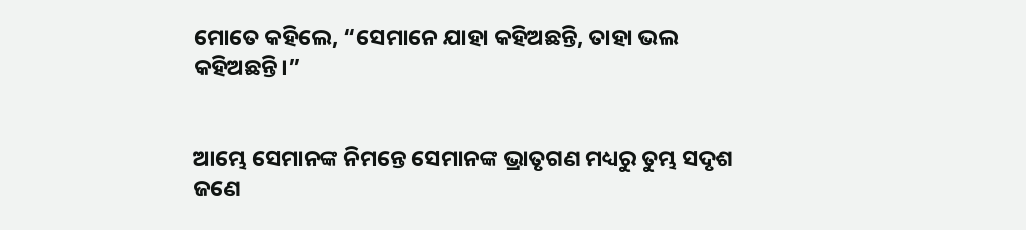ମୋତେ କହିଲେ, “ସେମାନେ ଯାହା କହିଅଛନ୍ତି, ତାହା ଭଲ କହିଅଛନ୍ତି।”


ଆମ୍ଭେ ସେମାନଙ୍କ ନିମନ୍ତେ ସେମାନଙ୍କ ଭ୍ରାତୃଗଣ ମଧ୍ୟରୁ ତୁମ୍ଭ ସଦୃଶ ଜଣେ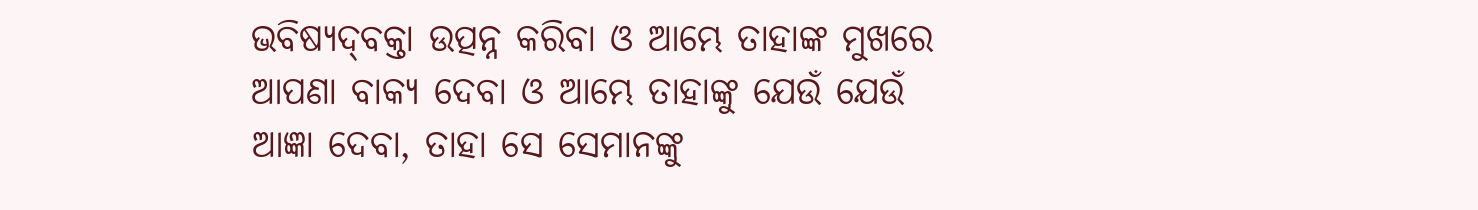ଭବିଷ୍ୟଦ୍‍ବକ୍ତା ଉତ୍ପନ୍ନ କରିବା ଓ ଆମ୍ଭେ ତାହାଙ୍କ ମୁଖରେ ଆପଣା ବାକ୍ୟ ଦେବା ଓ ଆମ୍ଭେ ତାହାଙ୍କୁ ଯେଉଁ ଯେଉଁ ଆଜ୍ଞା ଦେବା, ତାହା ସେ ସେମାନଙ୍କୁ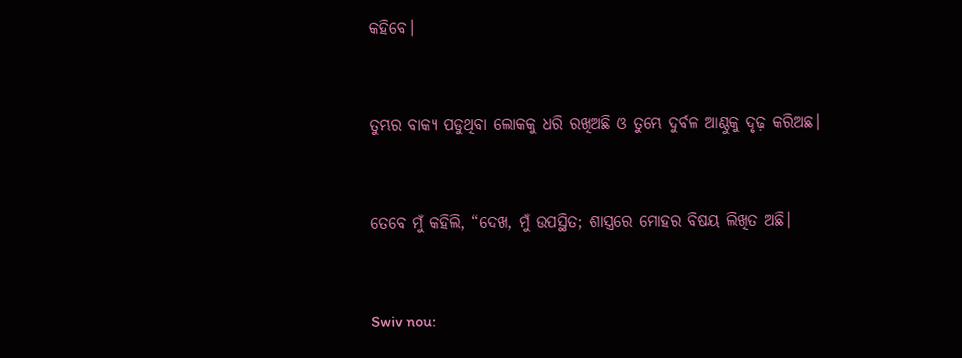କହିବେ।


ତୁମ୍ଭର ବାକ୍ୟ ପଡୁଥିବା ଲୋକକୁ ଧରି ରଖିଅଛି ଓ ତୁମ୍ଭେ ଦୁର୍ବଳ ଆଣ୍ଠୁକୁ ଦୃଢ଼ କରିଅଛ।


ତେବେ ମୁଁ କହିଲି, “ଦେଖ, ମୁଁ ଉପସ୍ଥିତ; ଶାସ୍ତ୍ରରେ ମୋହର ବିଷୟ ଲିଖିତ ଅଛି।


Swiv nou: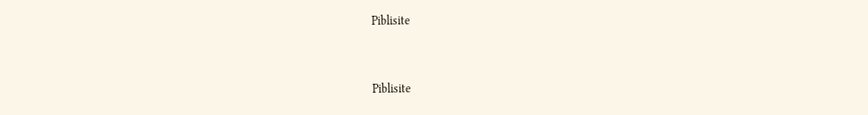Piblisite


Piblisite